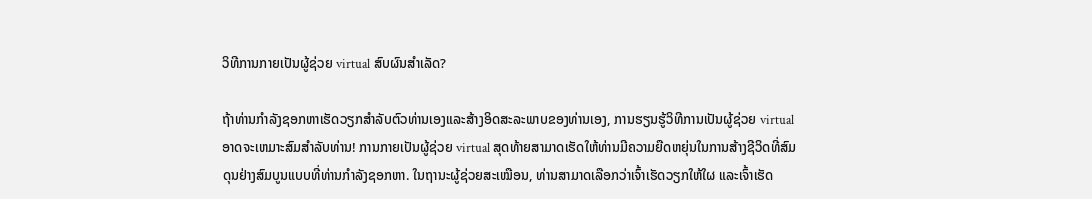ວິທີການກາຍເປັນຜູ້ຊ່ວຍ virtual ສົບຜົນສໍາເລັດ?

ຖ້າທ່ານກໍາລັງຊອກຫາເຮັດວຽກສໍາລັບຕົວທ່ານເອງແລະສ້າງອິດສະລະພາບຂອງທ່ານເອງ, ການຮຽນຮູ້ວິທີການເປັນຜູ້ຊ່ວຍ virtual ອາດຈະເຫມາະສົມສໍາລັບທ່ານ! ການກາຍເປັນຜູ້ຊ່ວຍ virtual ສຸດທ້າຍສາມາດເຮັດໃຫ້ທ່ານມີຄວາມຍືດຫຍຸ່ນໃນການສ້າງຊີວິດທີ່ສົມດຸນຢ່າງສົມບູນແບບທີ່ທ່ານກໍາລັງຊອກຫາ. ໃນຖານະຜູ້ຊ່ວຍສະເໝືອນ, ທ່ານສາມາດເລືອກວ່າເຈົ້າເຮັດວຽກໃຫ້ໃຜ ແລະເຈົ້າເຮັດ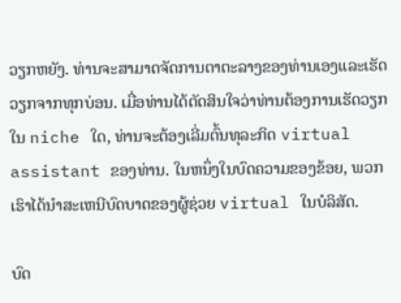ວຽກຫຍັງ. ທ່ານຈະສາມາດຈັດການຕາຕະລາງຂອງທ່ານເອງແລະເຮັດວຽກຈາກທຸກບ່ອນ. ເມື່ອທ່ານໄດ້ຕັດສິນໃຈວ່າທ່ານຕ້ອງການເຮັດວຽກໃນ niche ໃດ, ທ່ານຈະຕ້ອງເລີ່ມຕົ້ນທຸລະກິດ virtual assistant ຂອງທ່ານ. ໃນຫນຶ່ງໃນບົດຄວາມຂອງຂ້ອຍ, ພວກເຮົາໄດ້ນໍາສະເຫນີບົດບາດຂອງຜູ້ຊ່ວຍ virtual ໃນບໍລິສັດ.

ບົດ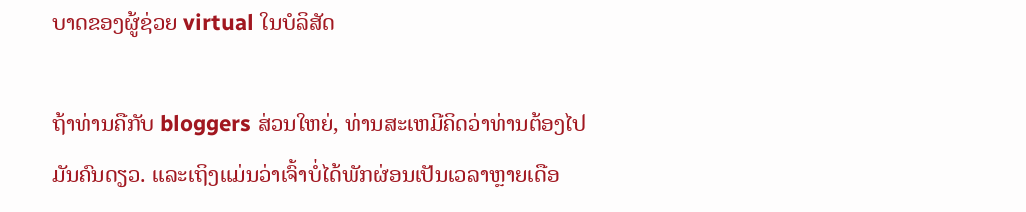ບາດຂອງຜູ້ຊ່ວຍ virtual ໃນບໍລິສັດ

ຖ້າທ່ານຄືກັບ bloggers ສ່ວນໃຫຍ່, ທ່ານສະເຫມີຄິດວ່າທ່ານຕ້ອງໄປມັນຄົນດຽວ. ແລະເຖິງແມ່ນວ່າເຈົ້າບໍ່ໄດ້ພັກຜ່ອນເປັນເວລາຫຼາຍເດືອ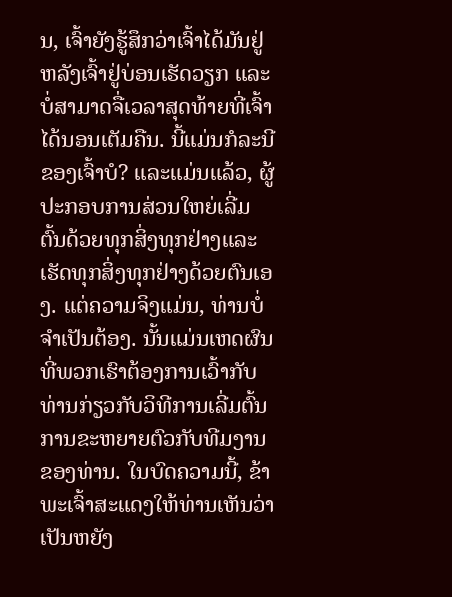ນ, ເຈົ້າຍັງຮູ້ສຶກວ່າເຈົ້າໄດ້ມັນຢູ່ຫລັງເຈົ້າຢູ່ບ່ອນເຮັດວຽກ ແລະບໍ່ສາມາດຈື່ເວລາສຸດທ້າຍທີ່ເຈົ້າໄດ້ນອນເຕັມຄືນ. ນີ້ແມ່ນກໍລະນີຂອງເຈົ້າບໍ? ແລະແມ່ນແລ້ວ, ຜູ້ປະກອບການສ່ວນໃຫຍ່ເລີ່ມຕົ້ນດ້ວຍທຸກສິ່ງທຸກຢ່າງແລະເຮັດທຸກສິ່ງທຸກຢ່າງດ້ວຍຕົນເອງ. ແຕ່ຄວາມຈິງແມ່ນ, ທ່ານບໍ່ຈໍາເປັນຕ້ອງ. ນັ້ນແມ່ນເຫດຜົນທີ່ພວກເຮົາຕ້ອງການເວົ້າກັບທ່ານກ່ຽວກັບວິທີການເລີ່ມຕົ້ນການຂະຫຍາຍຕົວກັບທີມງານຂອງທ່ານ. ໃນບົດຄວາມນີ້, ຂ້າພະເຈົ້າສະແດງໃຫ້ທ່ານເຫັນວ່າເປັນຫຍັງ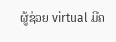ຜູ້ຊ່ວຍ virtual ມີຄ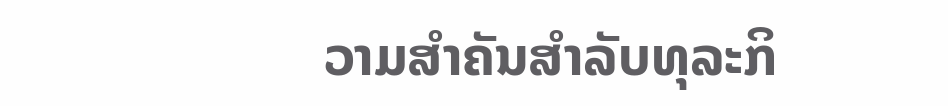ວາມສໍາຄັນສໍາລັບທຸລະກິ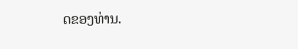ດຂອງທ່ານ.